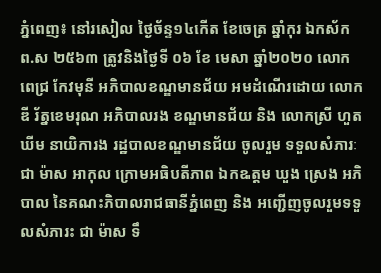ភ្នំពេញ៖ នៅរសៀល ថ្ងៃច័ន្ទ១៤កើត ខែចេត្រ ឆ្នាំកុរ ឯកស័ក ព.ស ២៥៦៣ ត្រូវនិងថ្ងៃទី ០៦ ខែ មេសា ឆ្នាំ២០២០ លោក ពេជ្រ កែវមុនី អភិបាលខណ្ឌមានជ័យ អមដំណើរដោយ លោក ឌី រ័ត្នខេមរុណ អភិបាលរង ខណ្ឌមានជ័យ និង លោកស្រី ហួត ឃីម នាយិការង រដ្ឋបាលខណ្ឌមានជ័យ ចូលរួម ទទួលសំភារៈ ជា ម៉ាស អាកុល ក្រោមអធិបតីភាព ឯកឩត្តម ឃួង ស្រេង អភិបាល នៃគណះភិបាលរាជធានីភ្នំពេញ និង អញ្ជើញចូលរួមទទួលសំភារះ ជា ម៉ាស ទឹ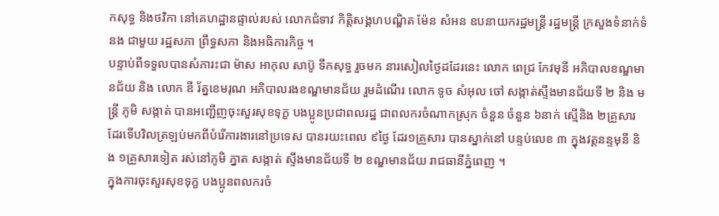កសុទ្ធ និងថវិកា នៅគេហដ្ឋានផ្ទាល់របស់ លោកជំទាវ កិត្តិសង្គហបណ្ឌិត ម៉ែន សំអន ឧបនាយករដ្ឋមន្ត្រី រដ្ឋមន្ត្រី ក្រសួងទំនាក់ទំនង ជាមួយ រដ្ឋសភា ព្រឹទ្ធសភា និងអធិការកិច្ច ។
បន្ទាប់ពីទទួលបានសំភារះជា ម៉ាស អាកុល សាប៊ូ ទឹកសុទ្ធ រួចមក នារសៀលថ្ងៃដដែរនេះ លោក ពេជ្រ កែវមុនី អភិបាលខណ្ឌមានជ័យ និង លោក ឌី រ័ត្នខេមរុណ អភិបាលរងខណ្ឌមានជ័យ រួមដំណើរ លោក ទូច សំអុល ចៅ សង្កាត់ស្ទឹងមានជ័យទី ២ និង មន្រ្តី ភូមិ សង្កាត់ បានអញ្ជើញចុះសួរសុខទុក្ខ បងប្អូនប្រជាពលរដ្ឋ ជាពលករចំណាកស្រុក ចំនួន ចំនួន ៦នាក់ ស្មើនិង ២គ្រួសារ ដែរទើបវិលត្រឡប់មកពីបំរើការងារនៅប្រទេស បានរយះពេល ៩ថ្ងៃ ដែរ១គ្រួសារ បានស្នាក់នៅ បន្ទប់លេខ ៣ ក្នុងវត្តនន្ទមុនី និង ១គ្រួសារទៀត រស់នៅភូមិ ភ្នាត សង្កាត់ ស្ទឹងមានជ័យទី ២ ខណ្ឌមានជ័យ រាជធានីភ្នំពេញ ។
ក្នុងការចុះសួរសុខទុក្ខ បងប្អូនពលករចំ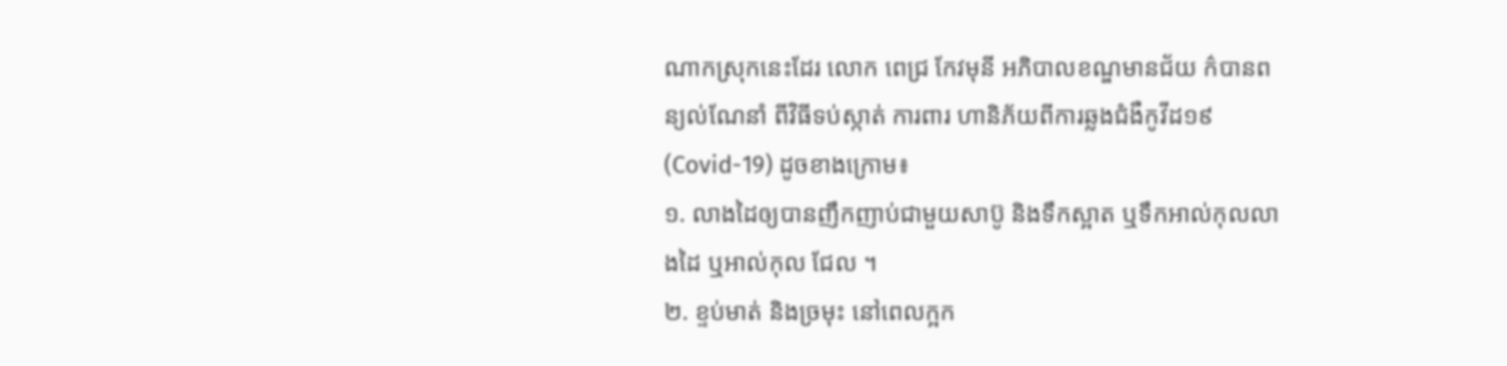ណាកស្រុកនេះដែរ លោក ពេជ្រ កែវមុនី អភិបាលខណ្ឌមានជ័យ ក៌បានពន្យល់ណែនាំ ពីវិធីទប់ស្កាត់ ការពារ ហានិភ័យពីការឆ្លងជំងឺកូវីដ១៩ (Covid-19) ដូចខាងក្រោម៖
១. លាងដៃឲ្យបានញឹកញាប់ជាមួយសាប៊ូ និងទឹកស្អាត ឬទឹកអាល់កុលលាងដៃ ឬអាល់កុល ជែល ។
២. ខ្ទប់មាត់ និងច្រមុះ នៅពេលក្អក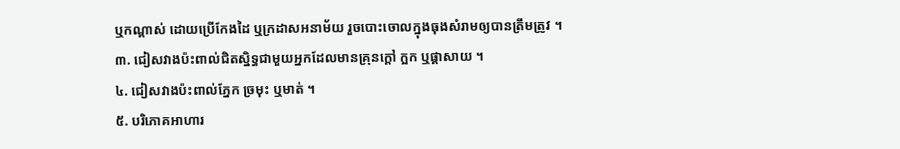ឬកណ្តាស់ ដោយប្រើកែងដៃ ឬក្រដាសអនាម័យ រួចបោះចោលក្នុងធុងសំរាមឲ្យបានត្រឹមត្រូវ ។
៣. ជៀសវាងប៉ះពាល់ជិតស្និទ្ធជាមួយអ្នកដែលមានគ្រុនក្ដៅ ក្អក ឬផ្ដាសាយ ។
៤. ជៀសវាងប៉ះពាល់ភ្នែក ច្រមុះ ឬមាត់ ។
៥. បរិភោគអាហារ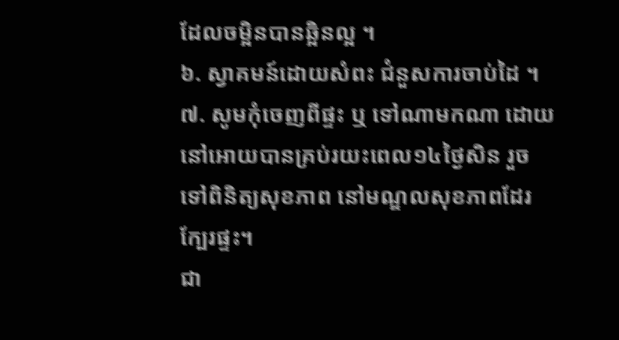ដែលចម្អិនបានឆ្អិនល្អ ។
៦. ស្វាគមន៍ដោយសំពះ ជំនួសការចាប់ដៃ ។
៧. សូមកុំចេញពីផ្ទះ ឬ ទៅណាមកណា ដោយនៅអោយបានគ្រប់រយះពេល១៤ថ្ងៃសិន រួចទៅពិនិត្យសុខភាព នៅមណ្ឌលសុខភាពដែរក្បែរផ្ទះ។
ជា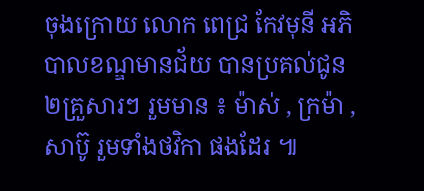ចុងក្រោយ លោក ពេជ្រ កែវមុនី អភិបាលខណ្ឌមានជ័យ បានប្រគល់ជូន ២គ្រួសារៗ រួមមាន ៖ ម៉ាស់ , ក្រម៉ា , សាប៊ូ រួមទាំងថវិកា ផងដែរ ៕